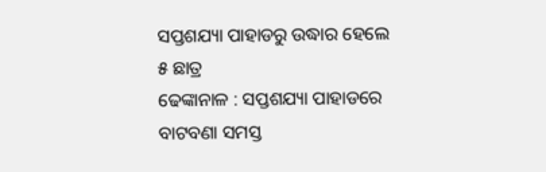ସପ୍ତଶଯ୍ୟା ପାହାଡରୁ ଉଦ୍ଧାର ହେଲେ ୫ ଛାତ୍ର
ଢେଙ୍କାନାଳ : ସପ୍ତଶଯ୍ୟା ପାହାଡରେ ବାଟବଣା ସମସ୍ତ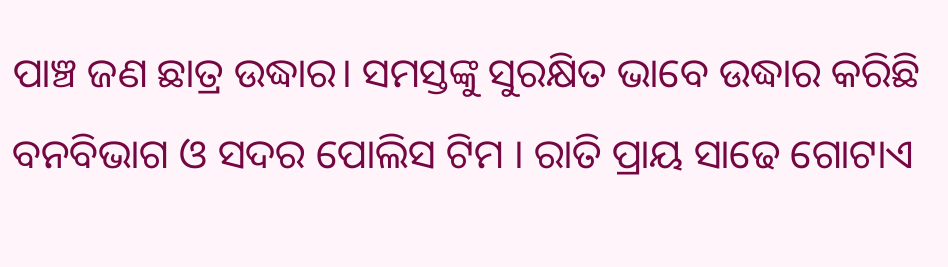ପାଞ୍ଚ ଜଣ ଛାତ୍ର ଉଦ୍ଧାର। ସମସ୍ତଙ୍କୁ ସୁରକ୍ଷିତ ଭାବେ ଉଦ୍ଧାର କରିଛି ବନବିଭାଗ ଓ ସଦର ପୋଲିସ ଟିମ । ରାତି ପ୍ରାୟ ସାଢେ ଗୋଟାଏ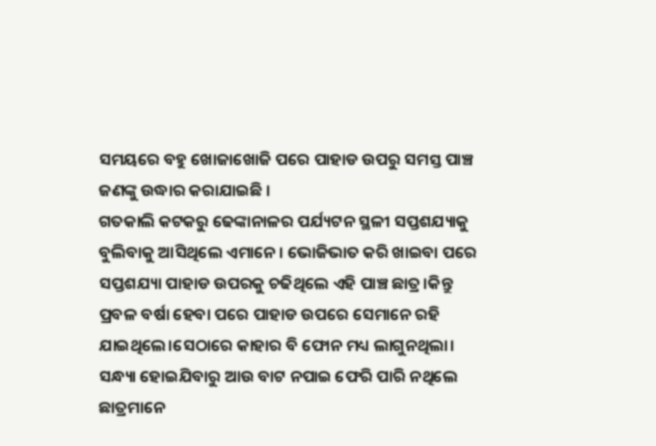ସମୟରେ ବହୁ ଖୋଜାଖୋଜି ପରେ ପାହାଡ ଉପରୁ ସମସ୍ତ ପାଞ୍ଚ ଜଣଙ୍କୁ ଉଦ୍ଧାର କରାଯାଇଛି ।
ଗତକାଲି କଟକରୁ ଢେଙ୍କାନାଳର ପର୍ଯ୍ୟଟନ ସ୍ଥଳୀ ସପ୍ତଶଯ୍ୟାକୁ ବୁଲିବାକୁ ଆସିଥିଲେ ଏମାନେ । ଭୋଜିଭାତ କରି ଖାଇବା ପରେ ସପ୍ତଶଯ୍ୟା ପାହାଡ ଉପରକୁ ଚଢିଥିଲେ ଏହି ପାଞ୍ଚ ଛାତ୍ର।କିନ୍ତୁ ପ୍ରବଳ ବର୍ଷା ହେବା ପରେ ପାହାଡ ଉପରେ ସେମାନେ ରହି ଯାଇଥିଲେ।ସେଠାରେ କାହାର ବି ଫୋନ ମଧ୍ୟ ଲାଗୁନଥିଲା। ସନ୍ଧ୍ୟା ହୋଇଯିବାରୁ ଆଉ ବାଟ ନପାଇ ଫେରି ପାରି ନଥିଲେ ଛାତ୍ରମାନେ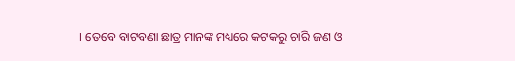। ତେବେ ବାଟବଣା ଛାତ୍ର ମାନଙ୍କ ମଧ୍ୟରେ କଟକରୁ ଚାରି ଜଣ ଓ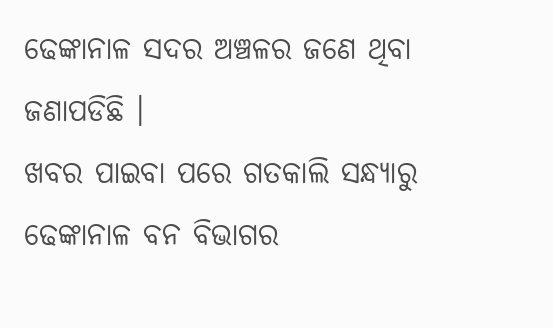ଢେଙ୍କାନାଳ ସଦର ଅଞ୍ଚଳର ଜଣେ ଥିବା ଜଣାପଡିଛି ।
ଖବର ପାଇବା ପରେ ଗତକାଲି ସନ୍ଧ୍ୟାରୁ ଢେଙ୍କାନାଳ ବନ ବିଭାଗର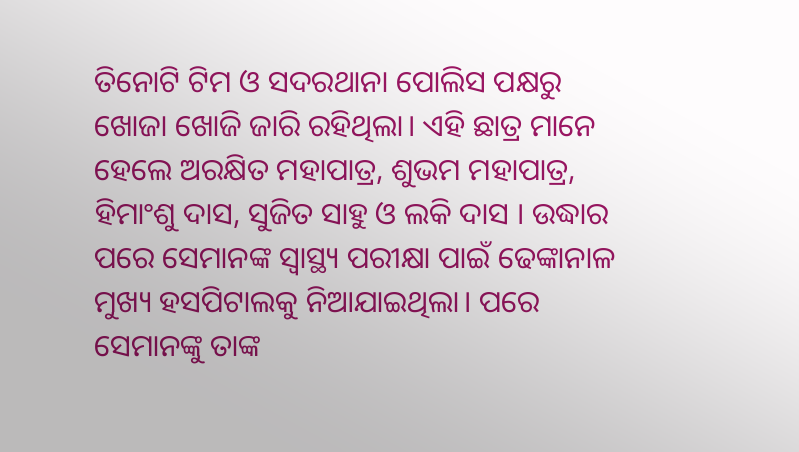ତିନୋଟି ଟିମ ଓ ସଦରଥାନା ପୋଲିସ ପକ୍ଷରୁ ଖୋଜା ଖୋଜି ଜାରି ରହିଥିଲା। ଏହି ଛାତ୍ର ମାନେ ହେଲେ ଅରକ୍ଷିତ ମହାପାତ୍ର, ଶୁଭମ ମହାପାତ୍ର, ହିମାଂଶୁ ଦାସ, ସୁଜିତ ସାହୁ ଓ ଲକି ଦାସ । ଉଦ୍ଧାର ପରେ ସେମାନଙ୍କ ସ୍ୱାସ୍ଥ୍ୟ ପରୀକ୍ଷା ପାଇଁ ଢେଙ୍କାନାଳ ମୁଖ୍ୟ ହସପିଟାଲକୁ ନିଆଯାଇଥିଲା। ପରେ ସେମାନଙ୍କୁ ତାଙ୍କ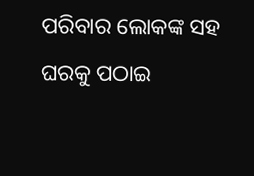ପରିବାର ଲୋକଙ୍କ ସହ ଘରକୁ ପଠାଇ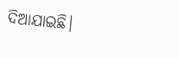ଦିଆଯାଇଛି।